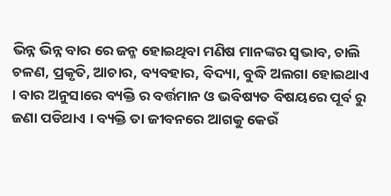ଭିନ୍ନ ଭିନ୍ନ ବାର ରେ ଜନ୍ମ ହୋଇଥିବା ମଣିଷ ମାନଙ୍କର ସ୍ଵଭାବ, ଚାଲି ଚଳଣ, ପ୍ରକୃତି, ଆଚାର, ବ୍ୟବହାର, ବିଦ୍ୟା, ବୁଦ୍ଧି ଅଲଗା ହୋଇଥାଏ । ବାର ଅନୁସାରେ ବ୍ୟକ୍ତି ର ବର୍ତ୍ତମାନ ଓ ଭବିଷ୍ୟତ ବିଷୟରେ ପୂର୍ବ ରୁ ଜଣା ପଡିଥାଏ । ବ୍ୟକ୍ତି ତା ଜୀବନରେ ଆଗକୁ କେଉଁ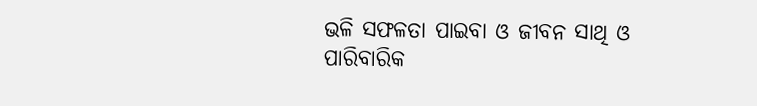ଭଳି ସଫଳତା ପାଇବା ଓ ଜୀବନ ସାଥି ଓ ପାରିବାରିକ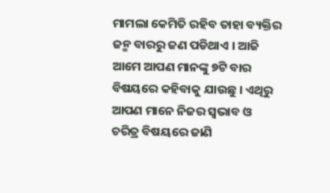ମାମଲା କେମିତି ରହିବ ତାହା ବ୍ୟକ୍ତିର ଜନ୍ମ ବାରରୁ ଜଣ ପଡିଥାଏ । ଆଜି ଆମେ ଆପଣ ମାନଙ୍କୁ ୭ଟି ବାର ବିଷୟରେ କହିବାକୁ ଯାଉଛୁ । ଏଥିରୁ ଆପଣ ମାନେ ନିଜର ସ୍ଵଭାବ ଓ ଚରିତ୍ର ବିଷୟରେ ଜାଣି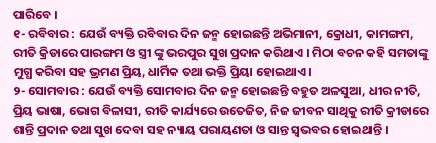ପାରିବେ ।
୧- ରବିବାର : ଯେଉଁ ବ୍ୟକ୍ତି ରବିବାର ଦିନ ଜନ୍ମ ହୋଇଛନ୍ତି ଅଭିମାନୀ, କ୍ରୋଧୀ, କାମଙ୍ଗମ, ରୀତି କ୍ରିଡାରେ ପାରଙ୍ଗମ ଓ ସ୍ତ୍ରୀ ଙ୍କୁ ଭରପୁର ସୁଖ ପ୍ରଦାନ କରିଥାଏ । ମିଠା ବଚନ କହି ସମତାଙ୍କୁ ମୁଗ୍ଧ କରିବା ସହ ଭ୍ରମଣ ପ୍ରିୟ, ଧାର୍ମିକ ତଥା ଭକ୍ତି ପ୍ରିୟା ହୋଇଥାଏ ।
୨- ସୋମବାର : ଯେଉଁ ବ୍ୟକ୍ତି ସୋମବାର ଦିନ ଜନ୍ମ ହୋଇଛନ୍ତି ବହୁତ ଅଳସୁଆ, ଧୀର ନୀତି, ପ୍ରିୟ ଭାଷା, ଭୋଗ ବିଳାସୀ, ରୀତି କାର୍ଯ୍ୟରେ ଉତେଜିତ, ନିଜ ଜୀବନ ସାଥିକୁ ରୀତି କ୍ରୀଡାରେ ଶାନ୍ତି ପ୍ରଦାନ ତଥା ସୁଖ ଦେବା ସହ ନ୍ୟାୟ ପରାୟଣତା ଓ ସାନ୍ତ ସ୍ଵଭବର ହୋଇଥାନ୍ତି ।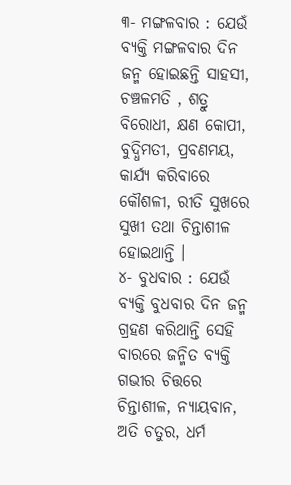୩- ମଙ୍ଗଳବାର : ଯେଉଁ ବ୍ୟକ୍ତି ମଙ୍ଗଳବାର ଦିନ ଜନ୍ମ ହୋଇଛନ୍ତି ସାହସୀ, ଚଞ୍ଚଳମତି , ଶତ୍ରୁ ବିରୋଧୀ, କ୍ଷଣ କୋପୀ, ବୁଦ୍ଧିମତୀ, ପ୍ରବଣମୟ, କାର୍ଯ୍ୟ କରିବାରେ କୌଶଳୀ, ରୀତି ସୁଖରେ ସୁଖୀ ତଥା ଚିନ୍ତାଶୀଳ ହୋଇଥାନ୍ତି ।
୪- ବୁଧବାର : ଯେଉଁ ବ୍ୟକ୍ତି ବୁଧବାର ଦିନ ଜନ୍ମ ଗ୍ରହଣ କରିଥାନ୍ତି ସେହି ବାରରେ ଜନ୍ମିତ ବ୍ୟକ୍ତି ଗଭୀର ଚିତ୍ତରେ ଚିନ୍ତାଶୀଳ, ନ୍ୟାୟବାନ, ଅତି ଚତୁର, ଧର୍ମ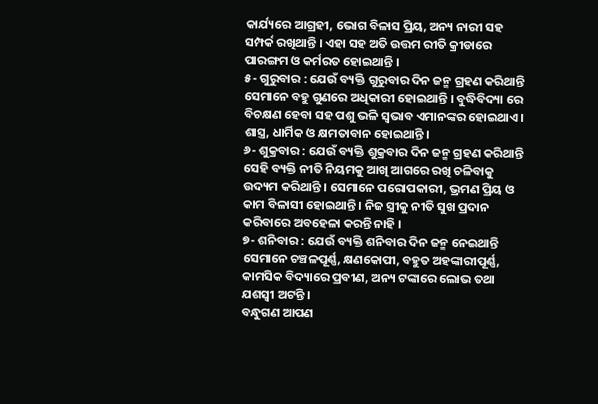କାର୍ଯ୍ୟରେ ଆଗ୍ରହୀ, ଭୋଗ ବିଳାସ ପ୍ରିୟ, ଅନ୍ୟ ନାରୀ ସହ ସମ୍ପର୍କ ରଖିଥାନ୍ତି । ଏହା ସହ ଅତି ଉତ୍ତମ ରୀତି କ୍ରୀଡାରେ ପାରଙ୍ଗମ ଓ କର୍ମରତ ହୋଇଥାନ୍ତି ।
୫- ଗୁରୁବାର : ଯେଉଁ ବ୍ୟକ୍ତି ଗୁରୁବାର ଦିନ ଜନ୍ମ ଗ୍ରହଣ କରିଥାନ୍ତି ସେମାନେ ବହୁ ଗୁଣରେ ଅଧିକାରୀ ହୋଇଥାନ୍ତି । ବୁଦ୍ଧିବିଦ୍ୟା ରେ ବିଚକ୍ଷଣ ହେବା ସହ ପଶୁ ଭଳି ସ୍ଵଭାବ ଏମାନଙ୍କର ହୋଇଥାଏ । ଶାସ୍ତ୍ର, ଧାର୍ମିକ ଓ କ୍ଷମତାବାନ ହୋଇଥାନ୍ତି ।
୬- ଶୁକ୍ରବାର : ଯେଉଁ ବ୍ୟକ୍ତି ଶୁକ୍ରବାର ଦିନ ଜନ୍ମ ଗ୍ରହଣ କରିଥାନ୍ତି ସେହି ବ୍ୟକ୍ତି ନୀତି ନିୟମକୁ ଆଖି ଆଗରେ ରଖି ଚଳିବାକୁ ଉଦ୍ୟମ କରିଥାନ୍ତି । ସେମାନେ ପରୋପକାରୀ, ଭ୍ରମଣ ପ୍ରିୟ ଓ କାମ ବିଳାସୀ ହୋଇଥାନ୍ତି । ନିଜ ସ୍ତ୍ରୀକୁ ନୀତି ସୁଖ ପ୍ରଦାନ କରିବାରେ ଅବହେଳା କରନ୍ତି ନାହି ।
୭- ଶନିବାର : ଯେଉଁ ବ୍ୟକ୍ତି ଶନିବାର ଦିନ ଜନ୍ମ ନେଇଥାନ୍ତି ସେମାନେ ଚଞ୍ଚଳପୂର୍ଣ୍ଣ, କ୍ଷଣକୋପୀ, ବହୁତ ଅହଙ୍କାରୀପୂର୍ଣ୍ଣ, କାମସିକ ବିଦ୍ୟାରେ ପ୍ରବୀଣ, ଅନ୍ୟ ଟଙ୍କାରେ ଲୋଭ ତଥା ଯଶସ୍ଵୀ ଅଟନ୍ତି ।
ବନ୍ଧୁଗଣ ଆପଣ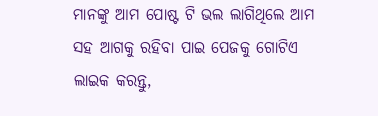ମାନଙ୍କୁ ଆମ ପୋଷ୍ଟ ଟି ଭଲ ଲାଗିଥିଲେ ଆମ ସହ ଆଗକୁ ରହିବା ପାଇ ପେଜକୁ ଗୋଟିଏ ଲାଇକ କରନ୍ତୁ,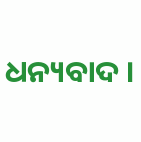ଧନ୍ୟବାଦ ।